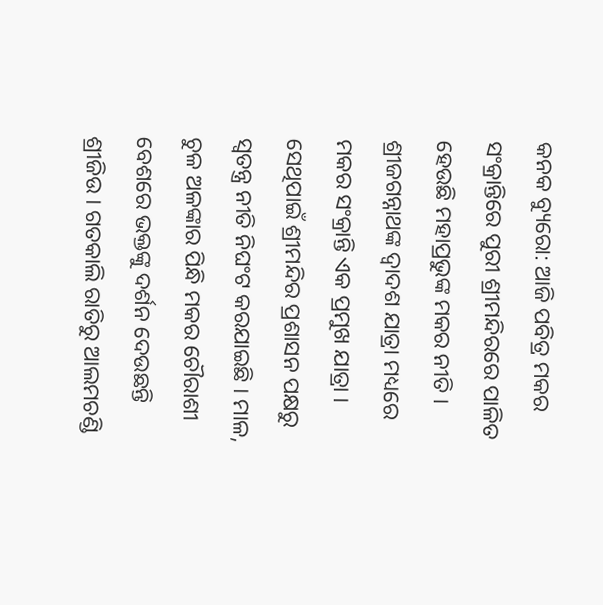କନକ ବ୍ୟୁରୋ: ଆଜି ପବିତ୍ର ମକର ସଂକ୍ରାନ୍ତିରେ ପୁରୀ ଶ୍ରୀମନ୍ଦିରରେ ପାଳିତ ହେଉଛି ମହାପ୍ରଭୁଙ୍କ ମକର ନୀତି । ଶ୍ରୀଜଗନ୍ନାଥଙ୍କ ଦ୍ୱାଦଶ ଯାତ୍ରା ମଧ୍ୟରେ ମକର ସଂକ୍ରାନ୍ତି ଏକ ପ୍ରମୁଖ ଯାତ୍ରା । ସେଥିପାଇଁ ଶ୍ରୀମନ୍ଦିର ପ୍ରଶାସନ ପକ୍ଷରୁ ସ୍ୱତନ୍ତ୍ର ନୀତି ନିଘଂଟ କରଯାଇଛି । ମାଳ, ଚୁଳ ଅଳଙ୍କାର ପିନ୍ଧି ମକର ଚୌରାଶୀ ବେଶରେ ଭକ୍ତଙ୍କୁ ଦର୍ଶନ ଦେଉଛନ୍ତି ଶ୍ରୀଜିଉ । ଗତକାଲି ରାତିରୁ ଆଲମଚଣ୍ଡି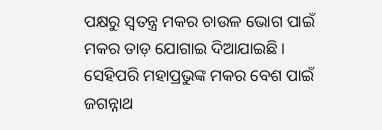ପକ୍ଷରୁ ସ୍ୱତନ୍ତ୍ର ମକର ଚାଉଳ ଭୋଗ ପାଇଁ ମକର ତାଡ଼ ଯୋଗାଇ ଦିଆଯାଇଛି । ସେହିପରି ମହାପ୍ରଭୁଙ୍କ ମକର ବେଶ ପାଇଁ ଜଗନ୍ନାଥ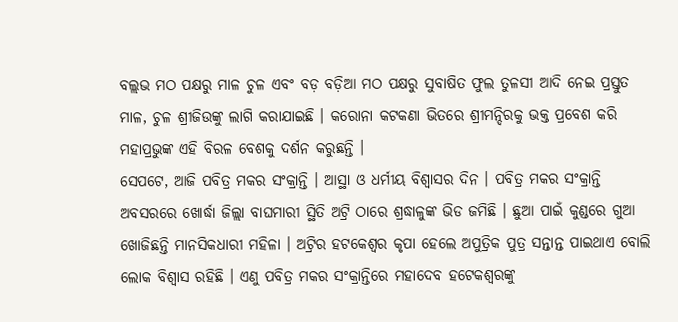ବଲ୍ଲଭ ମଠ ପକ୍ଷରୁ ମାଳ ଚୁଳ ଏବଂ ବଡ଼ ବଡ଼ିଆ ମଠ ପକ୍ଷରୁ ସୁବାଷିତ ଫୁଲ ତୁଳସୀ ଆଦି ନେଇ ପ୍ରସ୍ତୁତ ମାଳ, ଚୁଳ ଶ୍ରୀଜିଉଙ୍କୁ ଲାଗି କରାଯାଇଛି । କରୋନା କଟକଣା ଭିତରେ ଶ୍ରୀମନ୍ଦିରକୁ ଭକ୍ତ ପ୍ରବେଶ କରି ମହାପ୍ରଭୁଙ୍କ ଏହି ବିରଳ ବେଶକୁ ଦର୍ଶନ କରୁଛନ୍ତି ।
ସେପଟେ, ଆଜି ପବିତ୍ର ମକର ସଂକ୍ରାନ୍ତି । ଆସ୍ଥା ଓ ଧର୍ମୀୟ ବିଶ୍ୱାସର ଦିନ । ପବିତ୍ର ମକର ସଂକ୍ରାନ୍ତି ଅବସରରେ ଖୋର୍ଦ୍ଧା ଜିଲ୍ଲା ବାଘମାରୀ ସ୍ଥିତି ଅଟ୍ରି ଠାରେ ଶ୍ରଦ୍ଧାଳୁଙ୍କ ଭିଡ ଜମିଛି । ଛୁଆ ପାଇଁ କୁଣ୍ଡରେ ଗୁଆ ଖୋଜିଛନ୍ତି ମାନସିକଧାରୀ ମହିଳା । ଅଟ୍ରିର ହଟକେଶ୍ୱର କୃପା ହେଲେ ଅପୁତ୍ରିକ ପୁତ୍ର ସନ୍ତାନ୍ତ ପାଇଥାଏ ବୋଲି ଲୋକ ବିଶ୍ୱାସ ରହିଛି । ଏଣୁ ପବିତ୍ର ମକର ସଂକ୍ରାନ୍ତିରେ ମହାଦେବ ହଟେକଶ୍ୱରଙ୍କୁ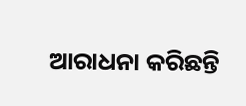ଆରାଧନା କରିଛନ୍ତି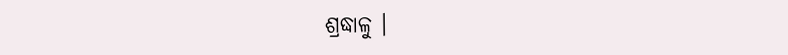ଶ୍ରଦ୍ଧାଳୁ ।